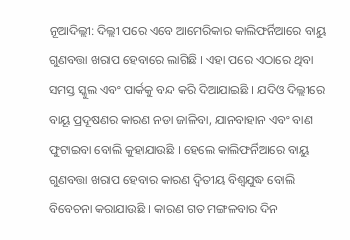ନୂଆଦିଲ୍ଲୀ: ଦିଲ୍ଲୀ ପରେ ଏବେ ଆମେରିକାର କାଲିଫର୍ନିଆରେ ବାୟୁ ଗୁଣବତ୍ତା ଖରାପ ହେବାରେ ଲାଗିଛି । ଏହା ପରେ ଏଠାରେ ଥିବା ସମସ୍ତ ସ୍କୁଲ ଏବଂ ପାର୍କକୁ ବନ୍ଦ କରି ଦିଆଯାଇଛି । ଯଦିଓ ଦିଲ୍ଲୀରେ ବାୟୂ ପ୍ରଦୂଷଣର କାରଣ ନଡା ଜାଳିବା, ଯାନବାହାନ ଏବଂ ବାଣ ଫୁଟାଇବା ବୋଲି କୁହାଯାଉଛି । ହେଲେ କାଲିଫର୍ନିଆରେ ବାୟୁ ଗୁଣବତ୍ତା ଖରାପ ହେବାର କାରଣ ଦ୍ବିତୀୟ ବିଶ୍ବଯୁଦ୍ଧ ବୋଲି ବିବେଚନା କରାଯାଉଛି । କାରଣ ଗତ ମଙ୍ଗଳବାର ଦିନ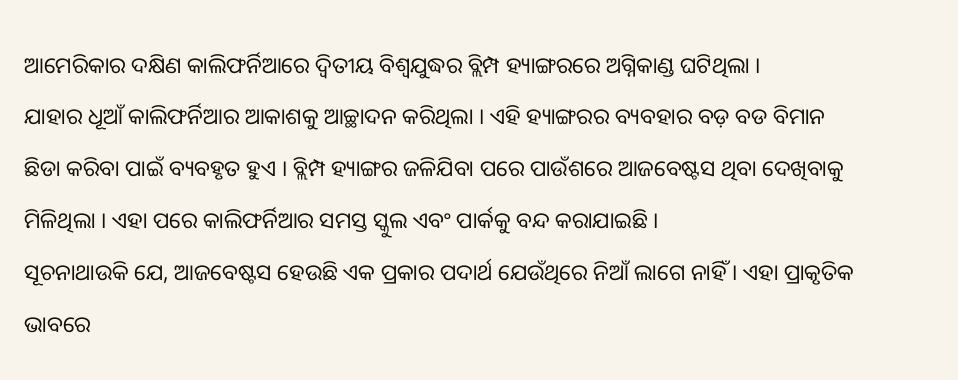ଆମେରିକାର ଦକ୍ଷିଣ କାଲିଫର୍ନିଆରେ ଦ୍ୱିତୀୟ ବିଶ୍ୱଯୁଦ୍ଧର ବ୍ଲିମ୍ପ ହ୍ୟାଙ୍ଗରରେ ଅଗ୍ନିକାଣ୍ଡ ଘଟିଥିଲା ।
ଯାହାର ଧୂଆଁ କାଲିଫର୍ନିଆର ଆକାଶକୁ ଆଚ୍ଛାଦନ କରିଥିଲା । ଏହି ହ୍ୟାଙ୍ଗରର ବ୍ୟବହାର ବଡ଼ ବଡ ବିମାନ ଛିଡା କରିବା ପାଇଁ ବ୍ୟବହୃତ ହୁଏ । ବ୍ଲିମ୍ପ ହ୍ୟାଙ୍ଗର ଜଳିଯିବା ପରେ ପାଉଁଶରେ ଆଜବେଷ୍ଟସ ଥିବା ଦେଖିବାକୁ ମିଳିଥିଲା । ଏହା ପରେ କାଲିଫର୍ନିଆର ସମସ୍ତ ସ୍କୁଲ ଏବଂ ପାର୍କକୁ ବନ୍ଦ କରାଯାଇଛି ।
ସୂଚନାଥାଉକି ଯେ, ଆଜବେଷ୍ଟସ ହେଉଛି ଏକ ପ୍ରକାର ପଦାର୍ଥ ଯେଉଁଥିରେ ନିଆଁ ଲାଗେ ନାହିଁ । ଏହା ପ୍ରାକୃତିକ ଭାବରେ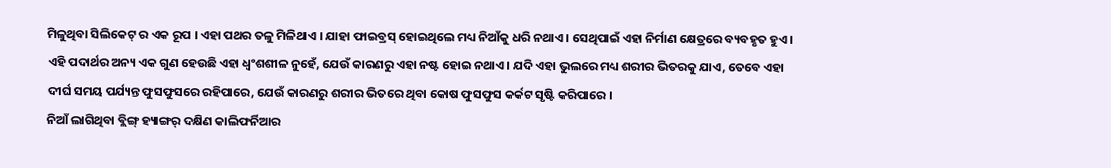ମିଳୁଥିବା ସିଲିକେଟ୍ ର ଏକ ରୂପ । ଏହା ପଥର ତଳୁ ମିଳିଥାଏ । ଯାହା ଫାଇବ୍ରସ୍ ହୋଇଥିଲେ ମଧ୍ୟ ନିଆଁକୁ ଧରି ନଥାଏ । ସେଥିପାଇଁ ଏହା ନିର୍ମାଣ କ୍ଷେତ୍ରରେ ବ୍ୟବହୃତ ହୁଏ । ଏହି ପଦାର୍ଥର ଅନ୍ୟ ଏକ ଗୁଣ ହେଉଛି ଏହା ଧ୍ବଂଶଶୀଳ ନୁହେଁ, ଯେଉଁ କାରଣରୁ ଏହା ନଷ୍ଟ ହୋଇ ନଥାଏ । ଯଦି ଏହା ଭୁଲରେ ମଧ୍ୟ ଶରୀର ଭିତରକୁ ଯାଏ, ତେବେ ଏହା ଦୀର୍ଘ ସମୟ ପର୍ଯ୍ୟନ୍ତ ଫୁସଫୁସରେ ରହିପାରେ, ଯେଉଁ କାରଣରୁ ଶରୀର ଭିତରେ ଥିବା କୋଷ ଫୁସଫୁସ କର୍କଟ ସୃଷ୍ଟି କରିପାରେ ।
ନିଆଁ ଲାଗିଥିବା ବ୍ଲିଙ୍ଗ୍ ହ୍ୟାଙ୍ଗର୍ ଦକ୍ଷିଣ କାଲିଫର୍ନିଆର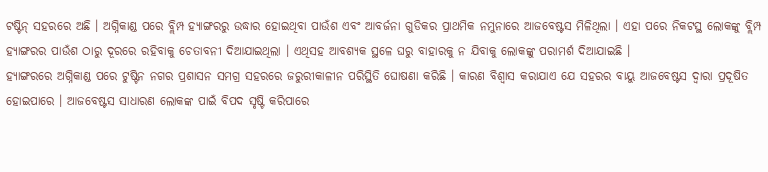ଟଷ୍ଟିନ୍ ସହରରେ ଅଛି । ଅଗ୍ନିକାଣ୍ଡ ପରେ ବ୍ଲିମ୍ପ ହ୍ୟାଙ୍ଗରରୁ ଉଦ୍ଧାର ହୋଇଥିବା ପାଉଁଶ ଏବଂ ଆବର୍ଜନା ଗୁଡିକର ପ୍ରାଥମିକ ନମୁନାରେ ଆଜବେଷ୍ଟସ ମିଳିଥିଲା । ଏହା ପରେ ନିକଟସ୍ଥ ଲୋକଙ୍କୁ ବ୍ଲିମ୍ପ ହ୍ୟାଙ୍ଗରର ପାଉଁଶ ଠାରୁ ଦୂରରେ ରହିବାକୁ ଚେତାବନୀ ଦିଆଯାଇଥିଲା । ଏଥିସହ ଆବଶ୍ୟକ ସ୍ଥଳେ ଘରୁ ବାହାରକୁ ନ ଯିବାକୁ ଲୋକଙ୍କୁ ପରାମର୍ଶ ଦିଆଯାଇଛି ।
ହ୍ୟାଙ୍ଗରରେ ଅଗ୍ନିକାଣ୍ଡ ପରେ ଟୁଷ୍ଟିନ ନଗର ପ୍ରଶାସନ ସମଗ୍ର ସହରରେ ଜରୁରୀକାଳୀନ ପରିସ୍ଥିତି ଘୋଷଣା କରିଛି । କାରଣ ବିଶ୍ୱାସ କରାଯାଏ ଯେ ସହରର ବାୟୁ ଆଜବେଷ୍ଟସ ଦ୍ୱାରା ପ୍ରଦୂଷିତ ହୋଇପାରେ । ଆଜବେଷ୍ଟସ ସାଧାରଣ ଲୋକଙ୍କ ପାଇଁ ବିପଦ ସୃଷ୍ଟି କରିପାରେ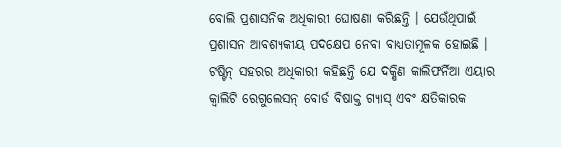ବୋଲି ପ୍ରଶାସନିକ ଅଧିକାରୀ ଘୋଷଣା କରିଛନ୍ତି । ଯେଉଁଥିପାଇଁ ପ୍ରଶାସନ ଆବଶ୍ୟକୀୟ ପଦକ୍ଷେପ ନେବା ବାଧ୍ୟତାମୂଳକ ହୋଇଛି ।
ଟଷ୍ଟିନ୍ ସହରର ଅଧିକାରୀ କହିଛନ୍ତି ଯେ ଦକ୍ଷିଣ କାଲିଫର୍ନିଆ ଏୟାର କ୍ୱାଲିଟି ରେଗୁଲେସନ୍ ବୋର୍ଡ ବିଷାକ୍ତ ଗ୍ୟାସ୍ ଏବଂ କ୍ଷତିକାରକ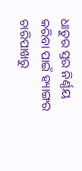ଧାତୁର ସ୍ତର ନିର୍ଣ୍ଣୟ କରିବା ପାଇଁ ହ୍ୟାଙ୍ଗର ଚାରିପାଖରୁ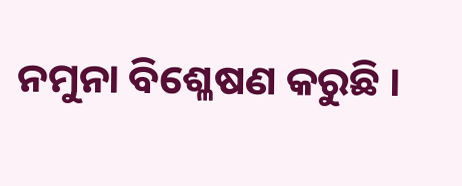ନମୁନା ବିଶ୍ଳେଷଣ କରୁଛି ।